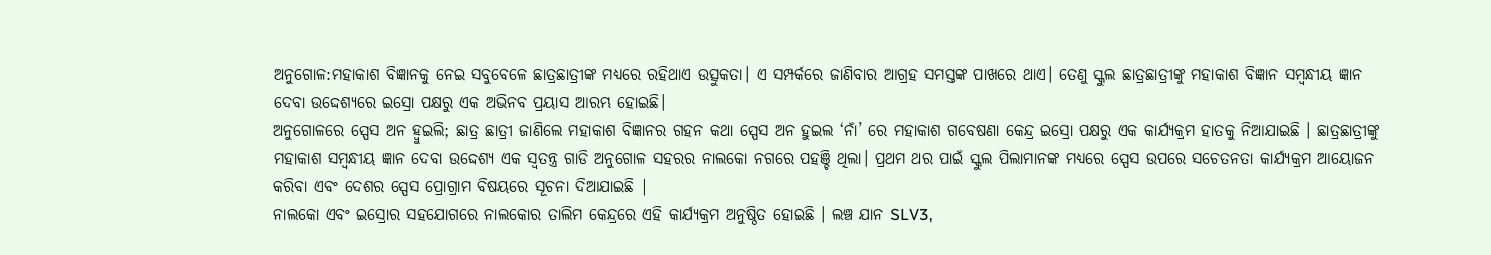ଅନୁଗୋଳ:ମହାକାଶ ବିଜ୍ଞାନକୁ ନେଇ ସବୁବେଳେ ଛାତ୍ରଛାତ୍ରୀଙ୍କ ମଧ୍ୟରେ ରହିଥାଏ ଉତ୍ସୁକତା। ଏ ସମ୍ପର୍କରେ ଜାଣିବାର ଆଗ୍ରହ ସମସ୍ତଙ୍କ ପାଖରେ ଥାଏ। ତେଣୁ ସ୍କୁଲ ଛାତ୍ରଛାତ୍ରୀଙ୍କୁ ମହାକାଶ ବିଜ୍ଞାନ ସମ୍ବନ୍ଧୀୟ ଜ୍ଞାନ ଦେବା ଉଦ୍ଦେଶ୍ୟରେ ଇସ୍ରୋ ପକ୍ଷରୁ ଏକ ଅଭିନବ ପ୍ରୟାସ ଆରମ୍ଭ ହୋଇଛି।
ଅନୁଗୋଳରେ ସ୍ପେସ ଅନ ହ୍ବୁଇଲି; ଛାତ୍ର ଛାତ୍ରୀ ଜାଣିଲେ ମହାକାଶ ବିଜ୍ଞାନର ଗହନ କଥା ସ୍ପେସ ଅନ ହୁଇଲ ‘ନାଁ’ ରେ ମହାକାଶ ଗବେଷଣା କେନ୍ଦ୍ର ଇସ୍ରୋ ପକ୍ଷରୁ ଏକ କାର୍ଯ୍ୟକ୍ରମ ହାତକୁ ନିଆଯାଇଛି । ଛାତ୍ରଛାତ୍ରୀଙ୍କୁ ମହାକାଶ ସମ୍ବନ୍ଧୀୟ ଜ୍ଞାନ ଦେବା ଉଦ୍ଦେଶ୍ୟ ଏକ ସ୍ବତନ୍ତ୍ର ଗାଡି ଅନୁଗୋଳ ସହରର ନାଲକୋ ନଗରେ ପହଞ୍ଚି ଥିଲା। ପ୍ରଥମ ଥର ପାଇଁ ସ୍କୁଲ ପିଲାମାନଙ୍କ ମଧ୍ୟରେ ସ୍ପେସ ଉପରେ ସଚେତନତା କାର୍ଯ୍ୟକ୍ରମ ଆୟୋଜନ କରିବା ଏବଂ ଦେଶର ସ୍ପେସ ପ୍ରୋଗ୍ରାମ ବିଷୟରେ ସୂଚନା ଦିଆଯାଇଛି |
ନାଲକୋ ଏବଂ ଇସ୍ରୋର ସହଯୋଗରେ ନାଲକୋର ତାଲିମ କେନ୍ଦ୍ରରେ ଏହି କାର୍ଯ୍ୟକ୍ରମ ଅନୁଷ୍ଠିତ ହୋଇଛି । ଲଞ୍ଚ ଯାନ SLV3,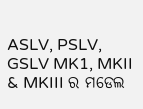ASLV, PSLV, GSLV MK1, MKII & MKIII ର ମଡେଲ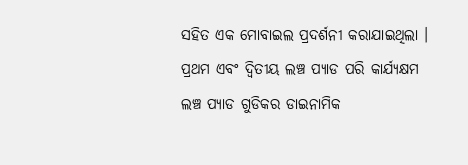ସହିତ ଏକ ମୋବାଇଲ ପ୍ରଦର୍ଶନୀ କରାଯାଇଥିଲା । ପ୍ରଥମ ଏବଂ ଦ୍ବିତୀୟ ଲଞ୍ଚ ପ୍ୟାଡ ପରି କାର୍ଯ୍ୟକ୍ଷମ ଲଞ୍ଚ ପ୍ୟାଡ ଗୁଡିକର ଡାଇନାମିକ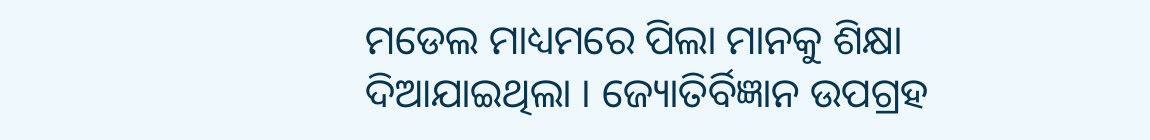ମଡେଲ ମାଧ୍ୟମରେ ପିଲା ମାନକୁ ଶିକ୍ଷା ଦିଆଯାଇଥିଲା । ଜ୍ୟୋତିର୍ବିଜ୍ଞାନ ଉପଗ୍ରହ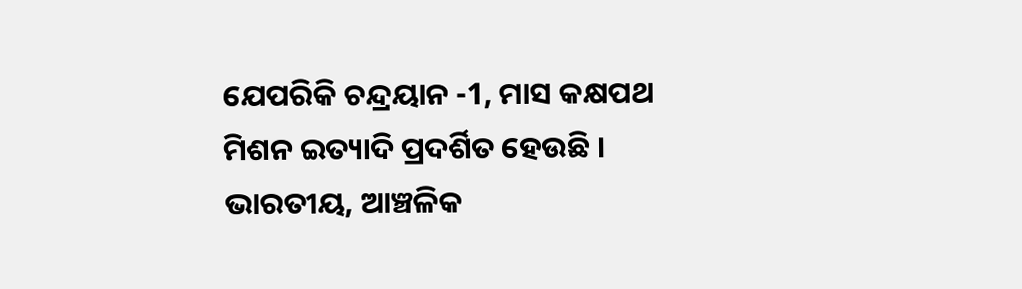ଯେପରିକି ଚନ୍ଦ୍ରୟାନ -1, ମାସ କକ୍ଷପଥ ମିଶନ ଇତ୍ୟାଦି ପ୍ରଦର୍ଶିତ ହେଉଛି । ଭାରତୀୟ, ଆଞ୍ଚଳିକ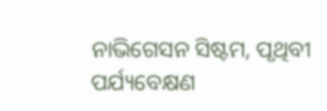ନାଭିଗେସନ ସିଷ୍ଟମ, ପୃଥିବୀ ପର୍ଯ୍ୟବେକ୍ଷଣ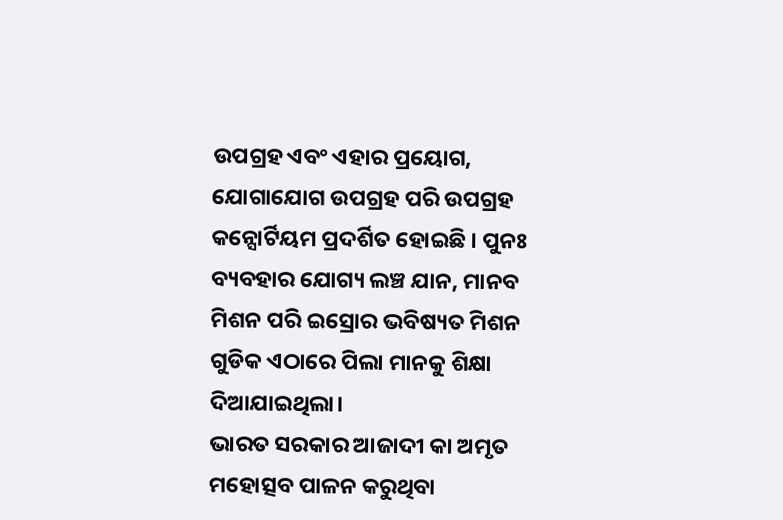ଉପଗ୍ରହ ଏବଂ ଏହାର ପ୍ରୟୋଗ, ଯୋଗାଯୋଗ ଉପଗ୍ରହ ପରି ଉପଗ୍ରହ କନ୍ସୋର୍ଟିୟମ ପ୍ରଦର୍ଶିତ ହୋଇଛି । ପୁନଃ ବ୍ୟବହାର ଯୋଗ୍ୟ ଲଞ୍ଚ ଯାନ, ମାନବ ମିଶନ ପରି ଇସ୍ରୋର ଭବିଷ୍ୟତ ମିଶନ ଗୁଡିକ ଏଠାରେ ପିଲା ମାନକୁ ଶିକ୍ଷା ଦିଆଯାଇଥିଲା।
ଭାରତ ସରକାର ଆଜାଦୀ କା ଅମୃତ ମହୋତ୍ସବ ପାଳନ କରୁଥିବା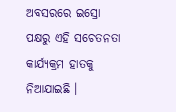ଅବସରରେ ଇସ୍ରୋ ପକ୍ଷରୁ ଏହି ସଚେତନତା କାର୍ଯ୍ୟକ୍ରମ ହାତକୁ ନିଆଯାଇଛି ।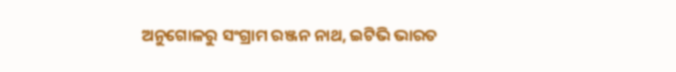ଅନୁଗୋଳରୁ ସଂଗ୍ରାମ ରଞ୍ଜନ ନାଥ, ଇଟିଭି ଭାରତ